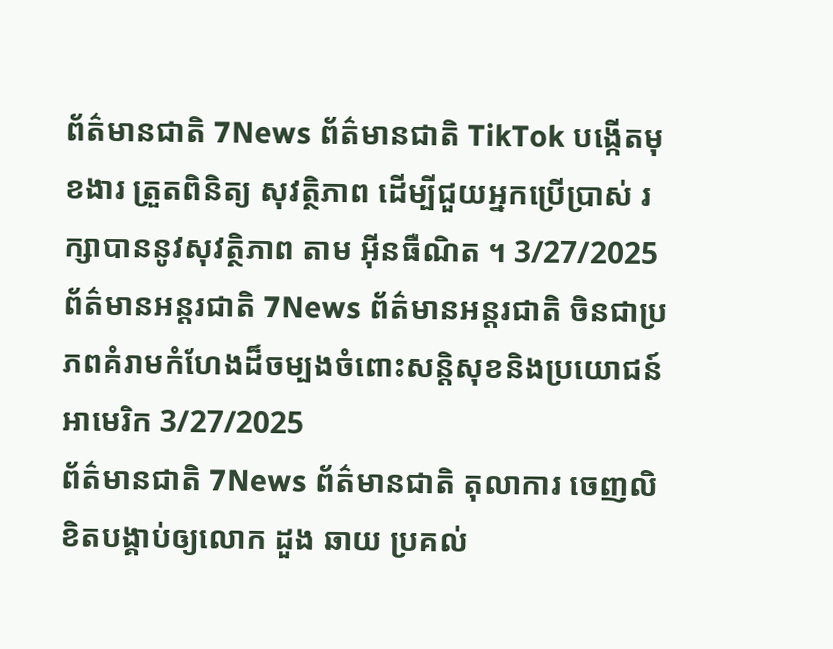ព័ត៌មានជាតិ 7News ព័ត៌មានជាតិ TikTok បង្កើតមុខងារ ត្រួតពិនិត្យ សុវត្ថិភាព ដើម្បីជួយអ្នកប្រើប្រាស់ រក្សាបាននូវសុវត្ថិភាព តាម អ៊ីនធឺណិត ។ 3/27/2025
ព័ត៌មានអន្តរជាតិ 7News ព័ត៌មានអន្តរជាតិ ចិនជាប្រភពគំរាមកំហែងដ៏ចម្បងចំពោះសន្តិសុខនិងប្រយោជន៍អាមេរិក 3/27/2025
ព័ត៌មានជាតិ 7News ព័ត៌មានជាតិ តុលាការ ចេញលិខិតបង្គាប់ឲ្យលោក ដួង ឆាយ ប្រគល់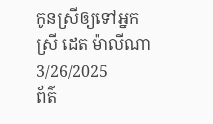កូនស្រីឲ្យទៅអ្នកស្រី ដេត ម៉ាលីណា 3/26/2025
ព័ត៌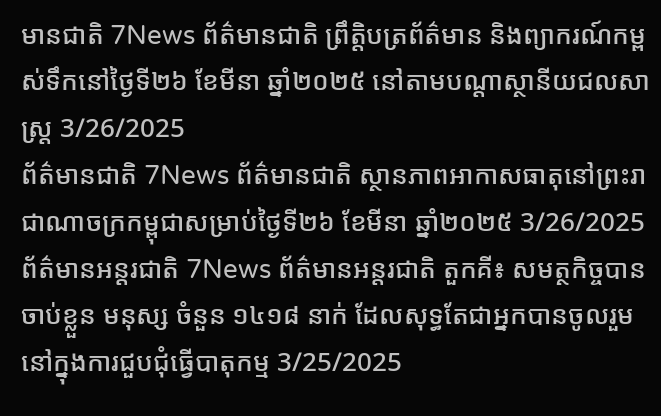មានជាតិ 7News ព័ត៌មានជាតិ ព្រឹត្តិបត្រព័ត៌មាន និងព្យាករណ៍កម្ពស់ទឹកនៅថ្ងៃទី២៦ ខែមីនា ឆ្នាំ២០២៥ នៅតាមបណ្ដាស្ថានីយជលសាស្រ្ត 3/26/2025
ព័ត៌មានជាតិ 7News ព័ត៌មានជាតិ ស្ថានភាពអាកាសធាតុនៅព្រះរាជាណាចក្រកម្ពុជាសម្រាប់ថ្ងៃទី២៦ ខែមីនា ឆ្នាំ២០២៥ 3/26/2025
ព័ត៌មានអន្តរជាតិ 7News ព័ត៌មានអន្តរជាតិ តួកគី៖ សមត្ថកិច្ចបានចាប់ខ្លួន មនុស្ស ចំនួន ១៤១៨ នាក់ ដែលសុទ្ធតែជាអ្នកបានចូលរួមនៅក្នុងការជួបជុំធ្វើបាតុកម្ម 3/25/2025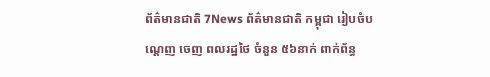ព័ត៌មានជាតិ 7News ព័ត៌មានជាតិ កម្ពុជា រៀបចំបណ្ដេញ ចេញ ពលរដ្ឋថៃ ចំនួន ៥៦នាក់ ពាក់ព័ន្ធ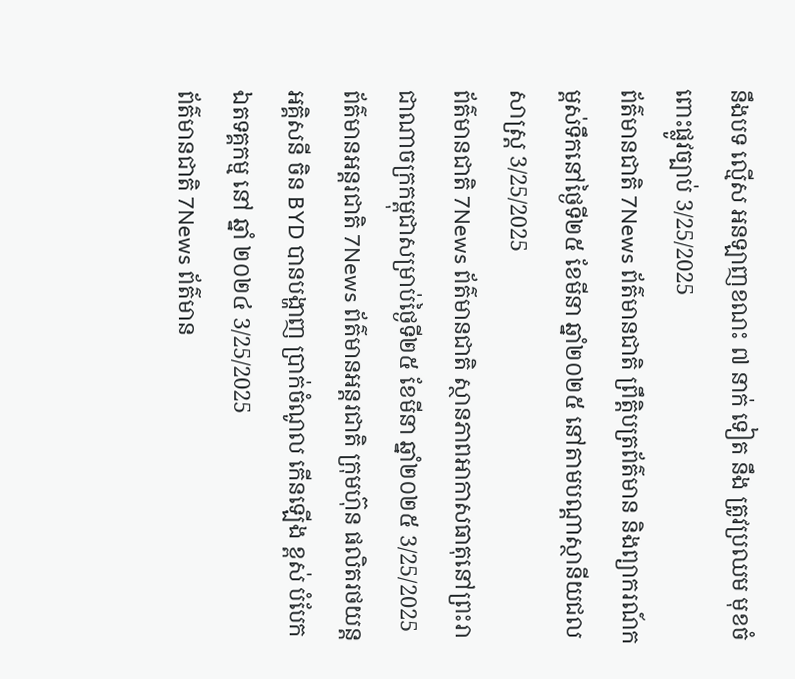នឹងបទ ល្មើស អនឡាញខណះ ៧ នាក់ ទៀត នឹង ត្រូវប្រឈម មុខចំពោះផ្លូវច្បាប់ 3/25/2025
ព័ត៌មានជាតិ 7News ព័ត៌មានជាតិ ព្រឹត្តិបត្រព័ត៌មាន និងព្យាករណ៍កម្ពស់ទឹកនៅថ្ងៃទី២៥ ខែមីនា ឆ្នាំ២០២៥ នៅតាមបណ្ដាស្ថានីយជលសាស្រ្ត 3/25/2025
ព័ត៌មានជាតិ 7News ព័ត៌មានជាតិ ស្ថានភាពអាកាសធាតុនៅព្រះរាជាណាចក្រកម្ពុជាសម្រាប់ថ្ងៃទី២៥ ខែមីនា ឆ្នាំ២០២៥ 3/25/2025
ព័ត៌មានអន្តរជាតិ 7News ព័ត៌មានអន្តរជាតិ ក្រុមហ៊ុន ផលិតរថយន្ត អគ្គិសនី ចិន BYD បានបង្ហាញ ប្រាក់ចំណូល កើនឡើង ខ្ពស់ បំបែក ឯតទគ្គកម្ម នៅ ឆ្នាំ ២០២៤ 3/25/2025
ព័ត៌មានជាតិ 7News ព័ត៌មាន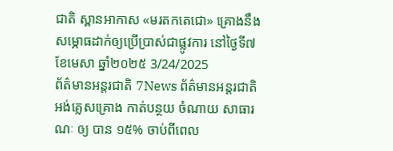ជាតិ ស្ពានអាកាស «មរតកតេជោ» គ្រោងនឹងសម្ភោធដាក់ឲ្យប្រើប្រាស់ជាផ្លូវការ នៅថ្ងៃទី៧ ខែមេសា ឆ្នាំ២០២៥ 3/24/2025
ព័ត៌មានអន្តរជាតិ 7News ព័ត៌មានអន្តរជាតិ អង់គ្លេសគ្រោង កាត់បន្ថយ ចំណាយ សាធារណៈ ឲ្យ បាន ១៥% ចាប់ពីពេល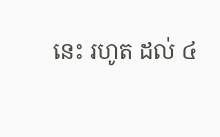នេះ រហូត ដល់ ៤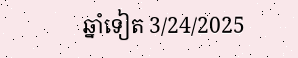ឆ្នាំទៀត 3/24/2025